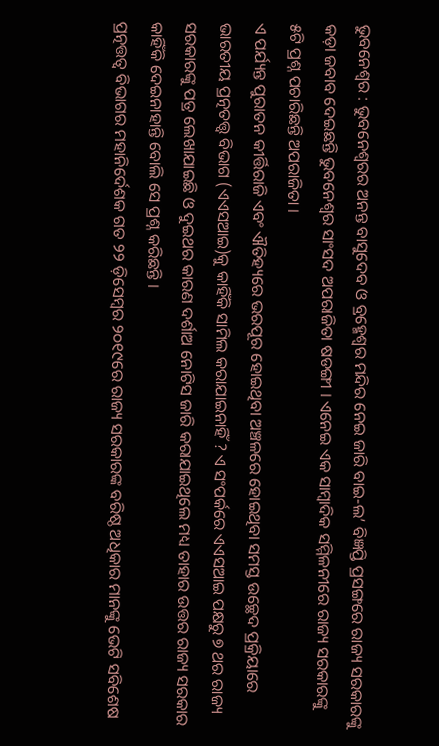ଭୁବନେଶ୍ବର : ଭୁବନେଶ୍ବରର ଅନନ୍ତ ବାସୁଦେବ ଓ ବ୍ରହ୍ମେଶ୍ବର ମନ୍ଦିର ନେଇ ଜାରି ବାଇ-ଲ’ ବିଜ୍ଞପ୍ତି ପ୍ରସଙ୍ଗରେ ରାଜ୍ୟ ସରକାରଙ୍କୁ କଡ଼ା ଜବାବ ଦେଇଛନ୍ତି ଭୁବନେଶ୍ବର ସାଂସଦ ଅପରାଜିତା ଷଡଙ୍ଗୀ । ଏନେଇ ଏକ ସାମ୍ବାଦିକ ସମ୍ମିଳନୀରେ ରାଜ୍ୟ ସରକାରଙ୍କୁ ୫ଟି ପ୍ରଶ୍ନ ପଚାରିଛନ୍ତି ଅପରାଜିତା ।
ଏ ପର୍ଯ୍ୟନ୍ତ ପୁରାତନ କୀର୍ତ୍ତିରାଜି ଏବଂ ଐତିହ୍ୟରେ ଭରପୂର ହୋଇଥିବା ଅଞ୍ଚଳରେ ହୋଇଥିବା ସମସ୍ତ ଉଚ୍ଛେଦ ପ୍ରକ୍ରିୟାରେ ଭାରତୀୟ ପ୍ରତ୍ନତତ୍ତ୍ୱ ବିଭାଗ (ଏଏସଆଇ)କୁ କାହିଁକି ସାମିଲ କରାଯାଇନାହିଁ ? ଏ ସଂପର୍କରେ ଏଏସଆଇ ପକ୍ଷରୁ ୭ ଥର ରାଜ୍ୟ ସରକାରଙ୍କୁ ପତ୍ର ଲେଖାଯାଇଛି ଓ ଦୁଇଥର କାରଣ ଦର୍ଶାଅ ନୋଟିସ ଜାରି କରାଯାଇଥିଲେ ମଧ୍ୟ ତାହାର ଉତ୍ତର ରାଜ୍ୟ ସରକାର କାହିଁକି ଦେଇନାହାନ୍ତି ବୋଲି ସେ ପ୍ରଶ୍ନ କରିଛନ୍ତି ।
ପ୍ରତ୍ନତ୍ତତ୍ୱ ବିଭାଗର ମହାନିର୍ଦେଶକ ଗତ ୨୨ ଡ଼ିସେମ୍ବର ୨୦୧୯ରେ ରାଜ୍ୟ ସରକାରଙ୍କ ବରିଷ୍ଠ ଅଧିକାର ମାନଙ୍କୁ ଭେଟି ସବିଶେଷ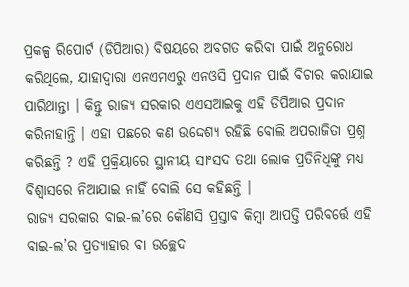ପ୍ରକଳ୍ପ ରିପୋର୍ଟ (ଡିପିଆର) ବିଷୟରେ ଅବଗତ କରିବା ପାଇଁ ଅନୁରୋଧ କରିଥିଲେ, ଯାହାଦ୍ୱାରା ଏନଏମଏରୁ ଏନଓସି ପ୍ରଦାନ ପାଇଁ ବିଚାର କରାଯାଇ ପାରିଥାନ୍ତା । କିନ୍ତୁ ରାଜ୍ୟ ସରକାର ଏଏସଆଇକୁ ଏହି ଡିପିଆର ପ୍ରଦାନ କରିନାହାନ୍ତି । ଏହା ପଛରେ କଣ ଉଦ୍ଦେଶ୍ୟ ରହିଛି ବୋଲି ଅପରାଜିତା ପ୍ରଶ୍ନ କରିଛନ୍ତି ? ଏହି ପ୍ରକ୍ରିୟାରେ ସ୍ଥାନୀୟ ସାଂସଦ ତଥା ଲୋକ ପ୍ରତିନିଧିଙ୍କୁ ମଧ୍ୟ ବିଶ୍ୱାସରେ ନିଆଯାଇ ନାହିଁ ବୋଲି ସେ କହିଛନ୍ତି ।
ରାଜ୍ୟ ସରକାର ବାଇ-ଲ’ରେ କୌଣସି ପ୍ରସ୍ତାବ କିମ୍ବା ଆପତ୍ତି ପରିବର୍ତ୍ତେ ଏହି ବାଇ-ଲ’ର ପ୍ରତ୍ୟାହାର ବା ଉଚ୍ଛେଦ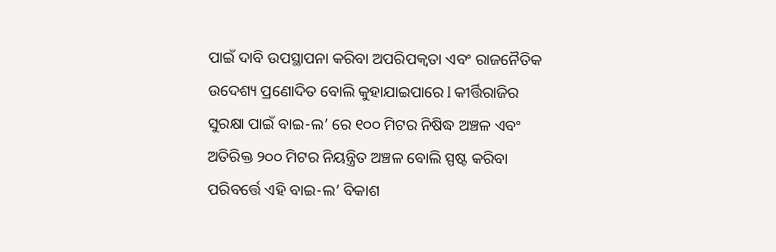ପାଇଁ ଦାବି ଉପସ୍ଥାପନା କରିବା ଅପରିପକ୍ଵତା ଏବଂ ରାଜନୈତିକ ଉଦେଶ୍ୟ ପ୍ରଣୋଦିତ ବୋଲି କୁହାଯାଇପାରେ l କୀର୍ତ୍ତିରାଜିର ସୁରକ୍ଷା ପାଇଁ ବାଇ-ଲ’ ରେ ୧୦୦ ମିଟର ନିଷିଦ୍ଧ ଅଞ୍ଚଳ ଏବଂ ଅତିରିକ୍ତ ୨୦୦ ମିଟର ନିୟନ୍ତ୍ରିତ ଅଞ୍ଚଳ ବୋଲି ସ୍ପଷ୍ଟ କରିବା ପରିବର୍ତ୍ତେ ଏହି ବାଇ-ଲ’ ବିକାଶ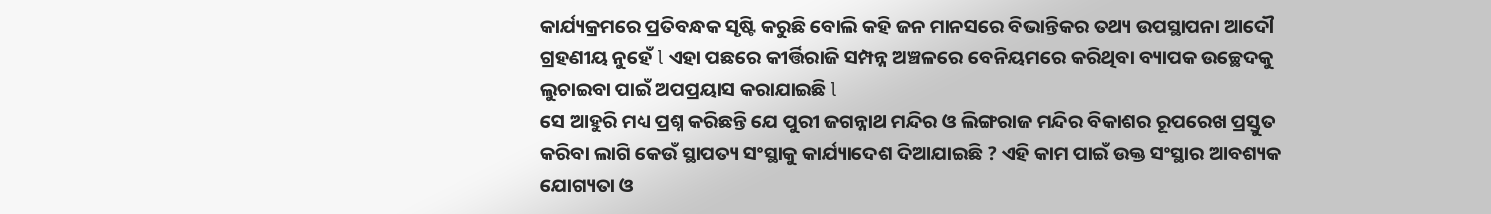କାର୍ଯ୍ୟକ୍ରମରେ ପ୍ରତିବନ୍ଧକ ସୃଷ୍ଟି କରୁଛି ବୋଲି କହି ଜନ ମାନସରେ ବିଭାନ୍ତିକର ତଥ୍ୟ ଉପସ୍ଥାପନା ଆଦୌ ଗ୍ରହଣୀୟ ନୁହେଁ l ଏହା ପଛରେ କୀର୍ତ୍ତିରାଜି ସମ୍ପନ୍ନ ଅଞ୍ଚଳରେ ବେନିୟମରେ କରିଥିବା ବ୍ୟାପକ ଉଚ୍ଛେଦକୁ ଲୁଚାଇବା ପାଇଁ ଅପପ୍ରୟାସ କରାଯାଇଛି l
ସେ ଆହୁରି ମଧ୍ୟ ପ୍ରଶ୍ନ କରିଛନ୍ତି ଯେ ପୁରୀ ଜଗନ୍ନାଥ ମନ୍ଦିର ଓ ଲିଙ୍ଗରାଜ ମନ୍ଦିର ବିକାଶର ରୂପରେଖ ପ୍ରସ୍ତୁତ କରିବା ଲାଗି କେଉଁ ସ୍ଥାପତ୍ୟ ସଂସ୍ଥାକୁ କାର୍ଯ୍ୟାଦେଶ ଦିଆଯାଇଛି ? ଏହି କାମ ପାଇଁ ଉକ୍ତ ସଂସ୍ଥାର ଆବଶ୍ୟକ ଯୋଗ୍ୟତା ଓ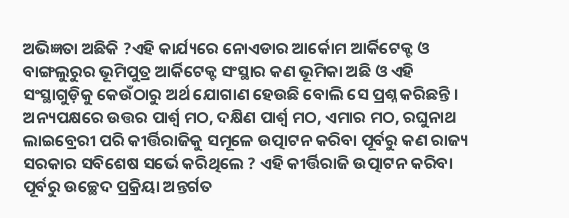ଅଭିଜ୍ଞତା ଅଛିକି ?ଏହି କାର୍ଯ୍ୟରେ ନୋଏଡାର ଆର୍କୋମ ଆର୍କିଟେକ୍ଟ ଓ ବାଙ୍ଗଲୁରୁର ଭୂମିପୁତ୍ର ଆର୍କିଟେକ୍ଟ ସଂସ୍ଥାର କଣ ଭୂମିକା ଅଛି ଓ ଏହି ସଂସ୍ଥାଗୁଡ଼ିକୁ କେଉଁଠାରୁ ଅର୍ଥ ଯୋଗାଣ ହେଉଛି ବୋଲି ସେ ପ୍ରଶ୍ନ କରିଛନ୍ତି ।
ଅନ୍ୟପକ୍ଷରେ ଉତ୍ତର ପାର୍ଶ୍ୱ ମଠ, ଦକ୍ଷିଣ ପାର୍ଶ୍ଵ ମଠ, ଏମାର ମଠ, ରଘୁନାଥ ଲାଇବ୍ରେରୀ ପରି କୀର୍ତ୍ତିରାଜିକୁ ସମୂଳେ ଉତ୍ପାଟନ କରିବା ପୂର୍ବରୁ କଣ ରାଜ୍ୟ ସରକାର ସବିଶେଷ ସର୍ଭେ କରିଥିଲେ ? ଏହି କୀର୍ତ୍ତିରାଜି ଉତ୍ପାଟନ କରିବା ପୂର୍ବରୁ ଉଚ୍ଛେଦ ପ୍ରକ୍ରିୟା ଅନ୍ତର୍ଗତ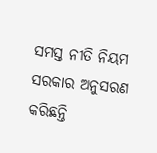ସମସ୍ତ ନୀତି ନିୟମ ସରକାର ଅନୁସରଣ କରିଛନ୍ତି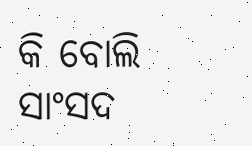କି ବୋଲି ସାଂସଦ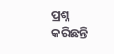ପ୍ରଶ୍ନ କରିଛନ୍ତି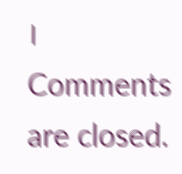।
Comments are closed.